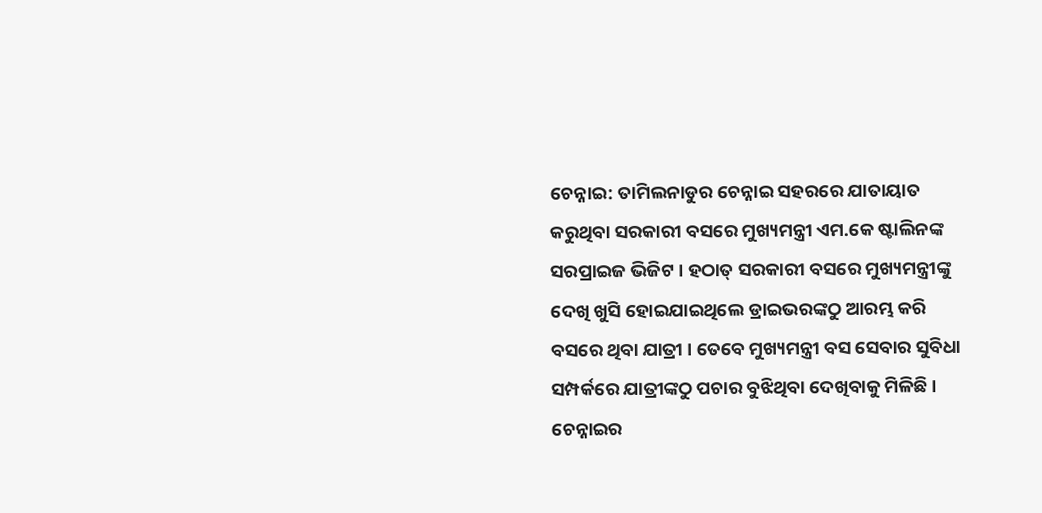ଚେନ୍ନାଇ: ତାମିଲନାଡୁର ଚେନ୍ନାଇ ସହରରେ ଯାତାୟାତ କରୁଥିବା ସରକାରୀ ବସରେ ମୁଖ୍ୟମନ୍ତ୍ରୀ ଏମ.କେ ଷ୍ଟାଲିନଙ୍କ ସରପ୍ରାଇଜ ଭିଜିଟ । ହଠାତ୍ ସରକାରୀ ବସରେ ମୁଖ୍ୟମନ୍ତ୍ରୀଙ୍କୁ ଦେଖି ଖୁସି ହୋଇଯାଇଥିଲେ ଡ୍ରାଇଭରଙ୍କଠୁ ଆରମ୍ଭ କରି ବସରେ ଥିବା ଯାତ୍ରୀ । ତେବେ ମୁଖ୍ୟମନ୍ତ୍ରୀ ବସ ସେବାର ସୁବିଧା ସମ୍ପର୍କରେ ଯାତ୍ରୀଙ୍କଠୁ ପଚାର ବୁଝିଥିବା ଦେଖିବାକୁ ମିଳିଛି ।
ଚେନ୍ନାଇର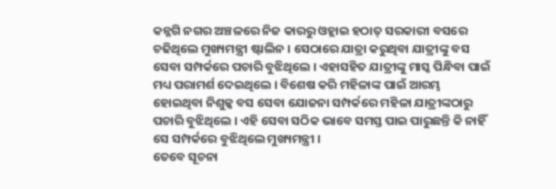କନ୍ନଗି ନଗର ଅଞ୍ଚଳରେ ନିଜ କାରରୁ ଓହ୍ଲାଇ ହଠାତ୍ ସରକାରୀ ବସରେ ଚଢିଥିଲେ ମୁଖ୍ୟମନ୍ତ୍ରୀ ଷ୍ଟାଲିନ । ସେଠାରେ ଯାତ୍ରା କରୁଥିବା ଯାତ୍ରୀଙ୍କୁ ବସ ସେବା ସମ୍ପର୍କରେ ପଚାରି ବୁଝିଥିଲେ । ଏହାସହିତ ଯାତ୍ରୀଙ୍କୁ ମାସ୍କ ପିନ୍ଧିବା ପାଇଁ ମଧ୍ୟ ପରାମର୍ଶ ଦେଇଥିଲେ । ବିଶେଷ କରି ମହିଳାଙ୍କ ପାଇଁ ଆରମ୍ଭ ହୋଇଥିବା ନିଶୁଳ୍କ ବସ ସେବା ଯୋଜନା ସମ୍ପର୍କରେ ମହିଳା ଯାତ୍ରୀଙ୍କଠାରୁ ପଚାରି ବୁଝିଥିଲେ । ଏହି ସେବା ସଠିକ ଭାବେ ସମସ୍ତ ପାଇ ପାରୁଛନ୍ତି କି ନାହିଁ ସେ ସମ୍ପର୍କରେ ବୁଝିଥିଲେ ମୁଖ୍ୟମନ୍ତ୍ରୀ ।
ତେବେ ସୂଚନା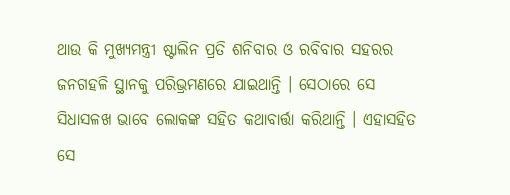ଥାଉ କି ମୁଖ୍ୟମନ୍ତ୍ରୀ ଷ୍ଟାଲିନ ପ୍ରତି ଶନିବାର ଓ ରବିବାର ସହରର ଜନଗହଳି ସ୍ଥାନକୁ ପରିଭ୍ରମଣରେ ଯାଇଥାନ୍ତି । ସେଠାରେ ସେ ସିଧାସଳଖ ଭାବେ ଲୋକଙ୍କ ସହିତ କଥାବାର୍ତ୍ତା କରିଥାନ୍ତି । ଏହାସହିତ ସେ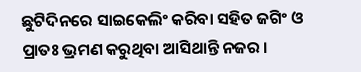ଛୁଟିଦିନରେ ସାଇକେଲିଂ କରିବା ସହିତ ଜଗିଂ ଓ ପ୍ରାତଃ ଭ୍ରମଣ କରୁଥିବା ଆସିଥାନ୍ତି ନଜର ।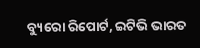ବ୍ୟୁରୋ ରିପୋର୍ଟ, ଇଟିଭି ଭାରତ